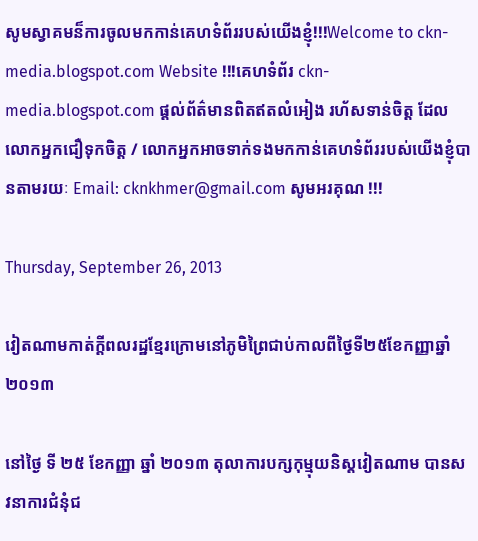សូមស្វាគមន៏ការចូលមកកាន់គេហទំព័ររបស់យើងខ្ញុំ!!!Welcome to ckn-media.blogspot.com Website !!!គេហទំព័រ ckn-media.blogspot.com ផ្តល់ព័ត៌មានពិតឥតលំអៀង រហ័សទាន់ចិត្ត ដែលលោកអ្នកជឿទុកចិត្ត / លោកអ្នកអាចទាក់ទងមកកាន់គេហទំព័ររបស់យើងខ្ញុំបានតាមរយៈ Email: cknkhmer@gmail.com សូមអរគុណ !!!

Thursday, September 26, 2013

វៀតណាមកាត់ក្ដីពលរដ្ឋខ្មែរក្រោមនៅភូមិព្រៃជាប់កាលពីថ្ងៃទី២៥ខែកញ្ញាឆ្នាំ២០១៣

នៅថ្ងៃ ទី ២៥ ខែកញ្ញា ឆ្នាំ ២០១៣ តុលាការបក្សកុម្មុយនិស្តវៀតណាម បានសវនាការជំនុំជ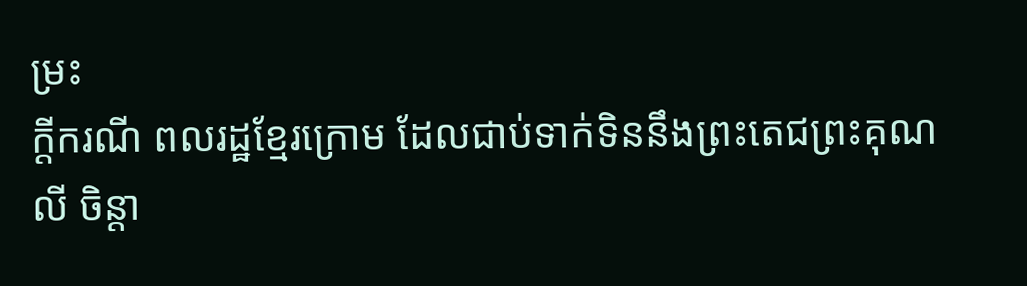ម្រះ
ក្ដីករណី ពលរដ្ឋខ្មែរក្រោម ដែលជាប់ទាក់ទិននឹងព្រះតេជព្រះគុណ លី ចិន្ដា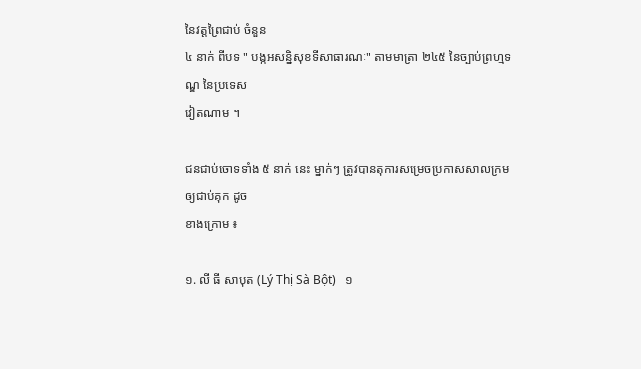នៃវត្តព្រៃជាប់ ចំនួន
៤ នាក់ ពីបទ " បង្កអសន្និសុខទីសាធារណៈ" តាមមាត្រា ២៤៥ នៃច្បាប់ព្រហ្មទណ្ឌ នៃប្រទេស
វៀតណាម ។

ជនជាប់ចោទទាំង ៥ នាក់ នេះ ម្នាក់ៗ ត្រូវបានតុការសម្រេចប្រកាសសាលក្រមឲ្យជាប់គុក ដូច
ខាងក្រោម ៖

១. លី ធី សាបុត (Lý Thị Sà Bột)   ១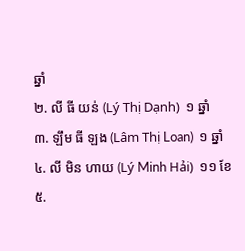ឆ្នាំ
២. លី ធី យន់ (Lý Thị Dạnh)  ១ ឆ្នាំ
៣. ឡឹម ធី ឡង (Lâm Thị Loan)  ១ ឆ្នាំ
៤. លី មិន ហាយ (Lý Minh Hải)  ១១ ខែ
៥.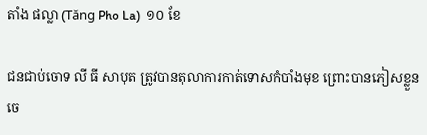តាំង ផល្លា (Tăng Pho La)  ១០ ខែ

ជនជាប់ចោទ លី ធី សាបុត ត្រូវបានតុលាការកាត់ទោសកំបាំងមុខ ព្រោះបានភៀសខ្លួនចេ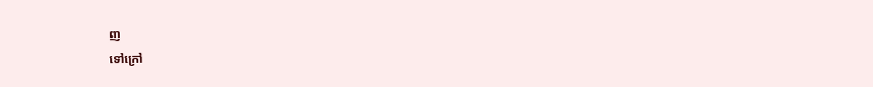ញ
ទៅក្រៅ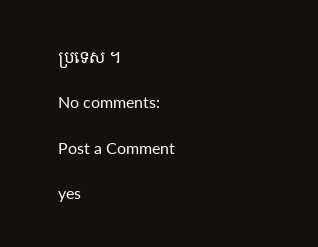ប្រទេស ។

No comments:

Post a Comment

yes